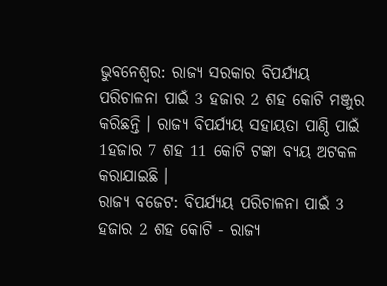ଭୁବନେଶ୍ବର: ରାଜ୍ୟ ସରକାର ବିପର୍ଯ୍ୟୟ ପରିଚାଳନା ପାଇଁ 3 ହଜାର 2 ଶହ କୋଟି ମଞ୍ଜୁର କରିଛନ୍ତି । ରାଜ୍ୟ ବିପର୍ଯ୍ୟୟ ସହାୟତା ପାଣ୍ଠି ପାଇଁ 1ହଜାର 7 ଶହ 11 କୋଟି ଟଙ୍କା ବ୍ୟୟ ଅଟକଳ କରାଯାଇଛି ।
ରାଜ୍ୟ ବଜେଟ: ବିପର୍ଯ୍ୟୟ ପରିଚାଳନା ପାଇଁ 3 ହଜାର 2 ଶହ କୋଟି - ରାଜ୍ୟ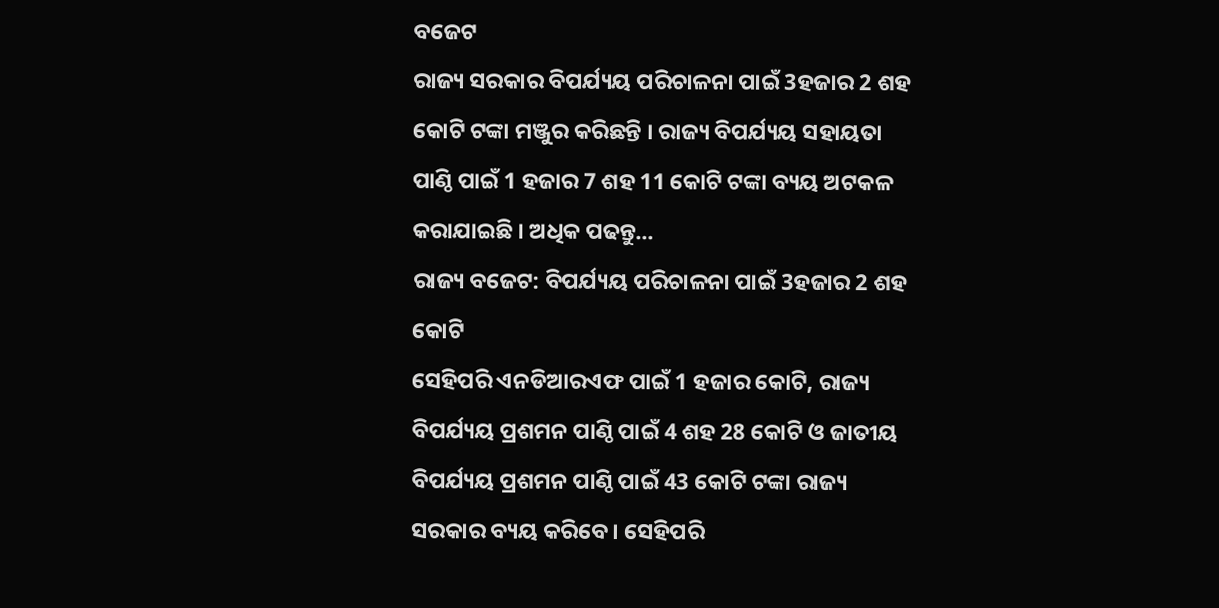ବଜେଟ
ରାଜ୍ୟ ସରକାର ବିପର୍ଯ୍ୟୟ ପରିଚାଳନା ପାଇଁ 3ହଜାର 2 ଶହ କୋଟି ଟଙ୍କା ମଞ୍ଜୁର କରିଛନ୍ତି । ରାଜ୍ୟ ବିପର୍ଯ୍ୟୟ ସହାୟତା ପାଣ୍ଠି ପାଇଁ 1 ହଜାର 7 ଶହ 11 କୋଟି ଟଙ୍କା ବ୍ୟୟ ଅଟକଳ କରାଯାଇଛି । ଅଧିକ ପଢନ୍ତୁ...
ରାଜ୍ୟ ବଜେଟ: ବିପର୍ଯ୍ୟୟ ପରିଚାଳନା ପାଇଁ 3ହଜାର 2 ଶହ କୋଟି
ସେହିପରି ଏନଡିଆରଏଫ ପାଇଁ 1 ହଜାର କୋଟି, ରାଜ୍ୟ ବିପର୍ଯ୍ୟୟ ପ୍ରଶମନ ପାଣ୍ଠି ପାଇଁ 4 ଶହ 28 କୋଟି ଓ ଜାତୀୟ ବିପର୍ଯ୍ୟୟ ପ୍ରଶମନ ପାଣ୍ଠି ପାଇଁ 43 କୋଟି ଟଙ୍କା ରାଜ୍ୟ ସରକାର ବ୍ୟୟ କରିବେ । ସେହିପରି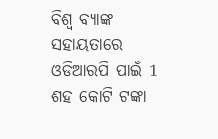ବିଶ୍ବ ବ୍ୟାଙ୍କ ସହାୟତାରେ ଓଡିଆରପି ପାଇଁ 1 ଶହ କୋଟି ଟଙ୍କା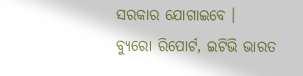ସରକାର ଯୋଗାଇବେ ।
ବ୍ୟୁରୋ ରିପୋର୍ଟ, ଇଟିଭି ଭାରତ